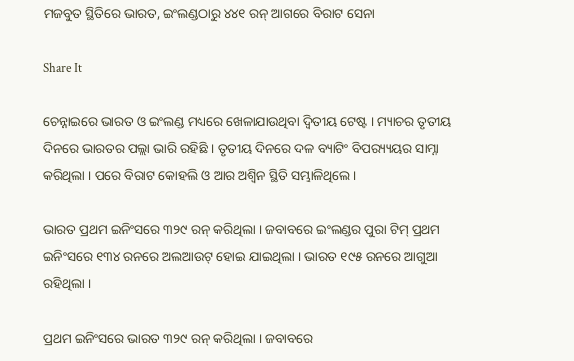ମଜବୁତ ସ୍ଥିତିରେ ଭାରତ, ଇଂଲଣ୍ଡଠାରୁ ୪୪୧ ରନ୍ ଆଗରେ ବିରାଟ ସେନା

Share It

ଚେନ୍ନାଇରେ ଭାରତ ଓ ଇଂଲଣ୍ଡ ମଧ୍ୟରେ ଖେଳାଯାଉଥିବା ଦ୍ୱିତୀୟ ଟେଷ୍ଟ । ମ୍ୟାଚର ତୃତୀୟ ଦିନରେ ଭାରତର ପଲ୍ଲା ଭାରି ରହିଛି । ତୃତୀୟ ଦିନରେ ଦଳ ବ୍ୟାଟିଂ ବିପର‌୍ୟ୍ୟୟର ସାମ୍ନା କରିଥିଲା । ପରେ ବିରାଟ କୋହଲି ଓ ଆର ଅଶ୍ୱିନ ସ୍ଥିତି ସମ୍ଭାଳିଥିଲେ ।

ଭାରତ ପ୍ରଥମ ଇନିଂସରେ ୩୨୯ ରନ୍ କରିଥିଲା । ଜବାବରେ ଇଂଲଣ୍ଡର ପୁରା ଟିମ୍ ପ୍ରଥମ ଇନିଂସରେ ୧୩୪ ରନରେ ଅଲଆଉଟ୍ ହୋଇ ଯାଇଥିଲା । ଭାରତ ୧୯୫ ରନରେ ଆଗୁଆ ରହିଥିଲା ।

ପ୍ରଥମ ଇନିଂସରେ ଭାରତ ୩୨୯ ରନ୍ କରିଥିଲା । ଜବାବରେ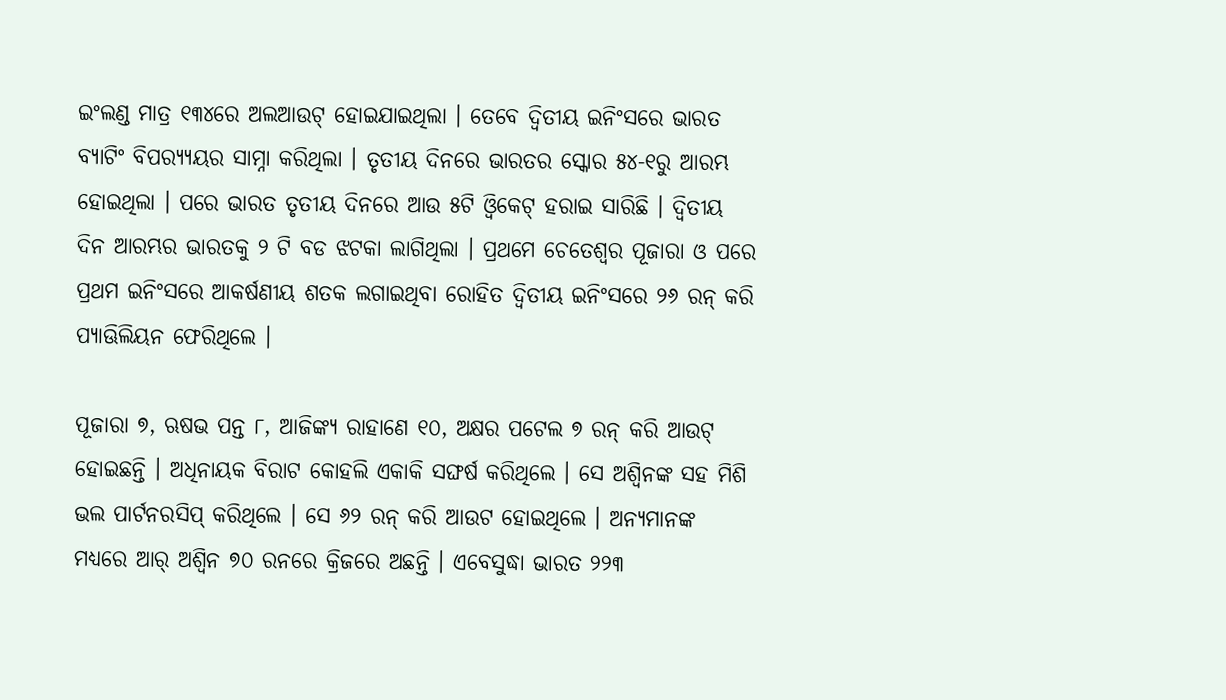ଇଂଲଣ୍ଡ ମାତ୍ର ୧୩୪ରେ ଅଲଆଉଟ୍ ହୋଇଯାଇଥିଲା । ତେବେ ଦ୍ୱିତୀୟ ଇନିଂସରେ ଭାରତ ବ୍ୟାଟିଂ ବିପର‌୍ୟ୍ୟୟର ସାମ୍ନା କରିଥିଲା । ତୃତୀୟ ଦିନରେ ଭାରତର ସ୍କୋର ୫୪-୧ରୁ ଆରମ୍ଭ ହୋଇଥିଲା । ପରେ ଭାରତ ତୃତୀୟ ଦିନରେ ଆଉ ୫ଟି ଓ୍ୱିକେଟ୍ ହରାଇ ସାରିଛି । ଦ୍ୱିତୀୟ ଦିନ ଆରମ୍ଭର ଭାରତକୁ ୨ ଟି ବଡ ଝଟକା ଲାଗିଥିଲା । ପ୍ରଥମେ ଚେତେଶ୍ୱର ପୂଜାରା ଓ ପରେ ପ୍ରଥମ ଇନିଂସରେ ଆକର୍ଷଣୀୟ ଶତକ ଲଗାଇଥିବା ରୋହିତ ଦ୍ୱିତୀୟ ଇନିଂସରେ ୨୬ ରନ୍ କରି ପ୍ୟାଊିଲିୟନ ଫେରିଥିଲେ ।

ପୂଜାରା ୭, ଋଷଭ ପନ୍ତ ୮, ଆଜିଙ୍କ୍ୟ ରାହାଣେ ୧୦, ଅକ୍ଷର ପଟେଲ ୭ ରନ୍ କରି ଆଉଟ୍ ହୋଇଛନ୍ତି । ଅଧିନାୟକ ବିରାଟ କୋହଲି ଏକାକି ସଙ୍ଘର୍ଷ କରିଥିଲେ । ସେ ଅଶ୍ୱିନଙ୍କ ସହ ମିଶି ଭଲ ପାର୍ଟନରସିପ୍ କରିଥିଲେ । ସେ ୬୨ ରନ୍ କରି ଆଉଟ ହୋଇଥିଲେ । ଅନ୍ୟମାନଙ୍କ ମଧ୍ୟରେ ଆର୍ ଅଶ୍ୱିନ ୭୦ ରନରେ କ୍ରିଜରେ ଅଛନ୍ତି । ଏବେସୁଦ୍ଧା ଭାରତ ୨୨୩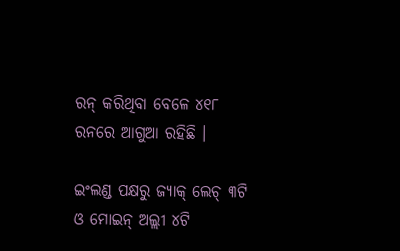ରନ୍ କରିଥିବା ବେଳେ ୪୧୮ ରନରେ ଆଗୁଆ ରହିଛି ।

ଇଂଲଣ୍ଡ ପକ୍ଷରୁ ଜ୍ୟାକ୍ ଲେଚ୍ ୩ଟି ଓ ମୋଇନ୍ ଅଲ୍ଲୀ ୪ଟି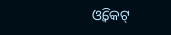ଓ୍ୱିକେଟ୍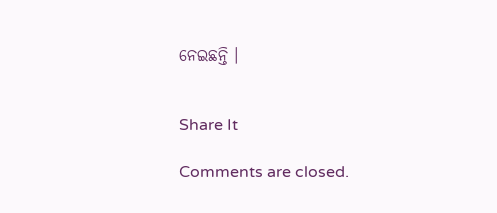ନେଇଛନ୍ତି ।


Share It

Comments are closed.